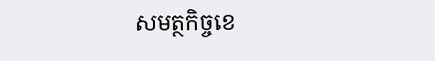សមត្ថកិច្ចខេ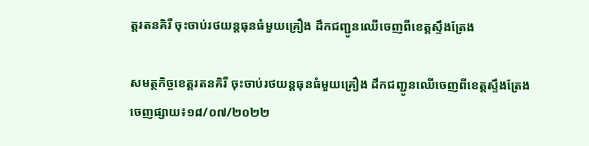ត្តរតនគិរី ចុះចាប់រថយន្តធុនធំមួយគ្រឿង ដឹកជញ្ជូនឈើចេញពីខេត្តស្ទឹងត្រែង

សមត្ថកិច្ចខេត្តរតនគិរី ចុះចាប់រថយន្តធុនធំមួយគ្រឿង ដឹកជញ្ជូនឈើចេញពីខេត្តស្ទឹងត្រែង
ចេញផ្សាយ៖១៨/០៧/២០២២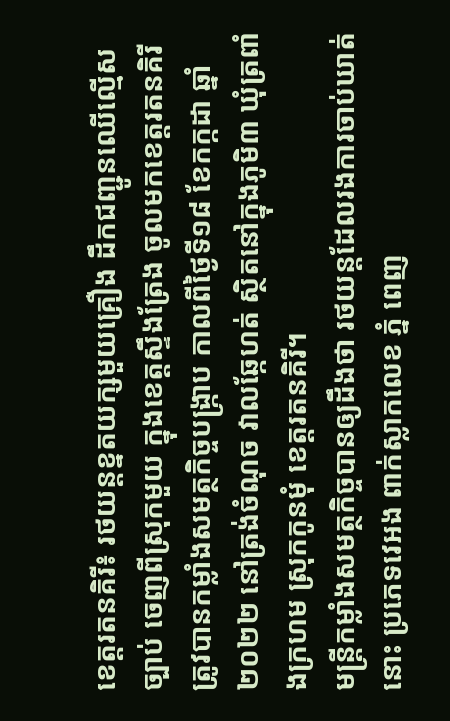ខេត្តរតនគិរី៖ រថយន្តខ្នតយក្សមួយគ្រឿង ដឹកជញ្ជូនឈើល្មើសច្បាប់ ចេញពីស្រុកមួយ ក្នុងខេត្តស្ទឹងត្រែង ចូលមកខេត្តរតនគិរី ត្រូវបានកម្លាំងសមត្ថកិច្ចបង្ក្រាប កាលពីថ្ងៃទី១៨ ខែកក្កដា ឆ្នាំ២០២២ នៅត្រង់ចំណុច វាលឆ្កែហត់ ស្ថិតនៅក្នុងភូមិ៣ ឃុំត្រពាំងក្រហម ស្រុកកូនមុំ ខេត្តរតនគិរី។
មន្ត្រីកម្លាំងសមត្ថកិច្ចបានឲ្យដឹងថា រថយន្តដែលរងការចាប់ឃាត់នោះ ប្រភេទវេអង ពាក់ស្លាកលេខ ភ្នំ ពេញ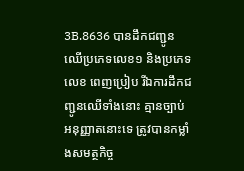3B.8636 បានដឹកជញ្ជូនឈើប្រភេទលេខ១ និងប្រភេទលេខ ពេញប្រៀប រីឯការដឹកជញ្ជូនឈើទាំងនោះ គ្មានច្បាប់អនុញ្ញាតនោះទេ ត្រូវបានកម្លាំងសមត្ថកិច្ច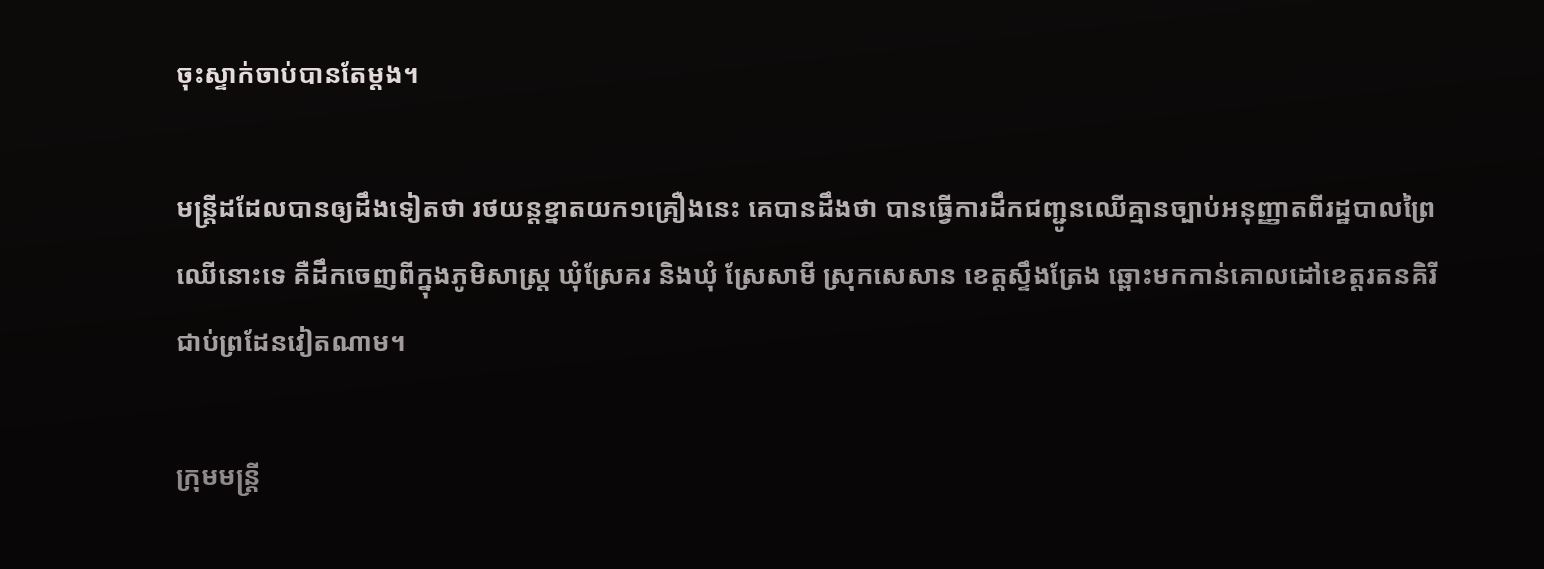ចុះស្ទាក់ចាប់បានតែម្តង។

មន្ត្រីដដែលបានឲ្យដឹងទៀតថា រថយន្តខ្នាតយក១គ្រឿងនេះ គេបានដឹងថា បានធ្វើការដឹកជញ្ជូនឈើគ្មានច្បាប់អនុញ្ញាតពីរដ្ឋបាលព្រៃឈើនោះទេ គឺដឹកចេញពីក្នុងភូមិសាស្ត្រ ឃុំស្រែគរ និងឃុំ ស្រែសាមី ស្រុកសេសាន ខេត្តស្ទឹងត្រែង ឆ្ពោះមកកាន់គោលដៅខេត្តរតនគិរី ជាប់ព្រដែនវៀតណាម។

ក្រុមមន្ត្រី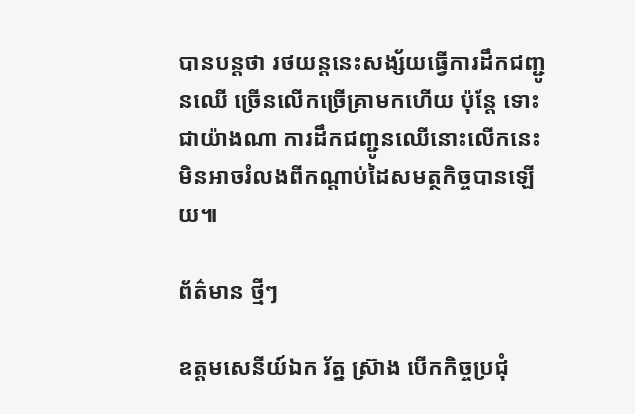បានបន្តថា រថយន្តនេះសង្ស័យធ្វើការដឹកជញ្ជូនឈើ ច្រើនលើកច្រើគ្រាមកហើយ ប៉ុន្តែ ទោះជាយ៉ាងណា ការដឹកជញ្ជូនឈើនោះលើកនេះ មិនអាចរំលងពីកណ្តាប់ដៃសមត្ថកិច្ចបានឡើយ៕

ព័ត៌មាន ថ្មីៗ

ឧត្តមសេនីយ៍ឯក រ័ត្ន ស្រ៊ាង បើកកិច្ចប្រជុំ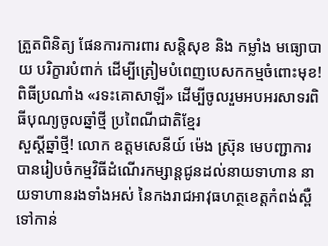ត្រួតពិនិត្យ ផែនការការពារ សន្តិសុខ និង កម្លាំង មធ្យោបាយ បរិក្ខារបំពាក់ ដើម្បីត្រៀមបំពេញបេសកកម្មចំពោះមុខ!
ពិធីប្រណាំង «រទះគោសាឡី» ដើម្បីចូលរួមអបអរសាទរពិធីបុណ្យចូលឆ្នាំថ្មី ប្រពៃណីជាតិខ្មែរ
សួស្តីឆ្នាំថ្មី! លោក ឧត្តមសេនីយ៍ ម៉េង ស្រ៊ុន មេបញ្ជាការ បានរៀបចំកម្មវិធីដំណើរកម្សាន្តជូនដល់នាយទាហាន នាយទាហានរងទាំងអស់ នៃកងរាជអាវុធហត្ថខេត្តកំពង់ស្ពឺ ទៅកាន់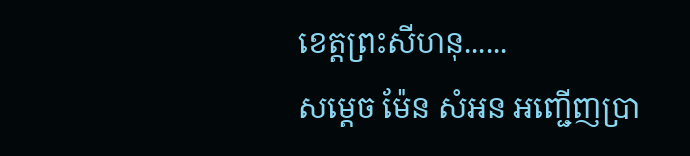ខេត្តព្រះសីហនុ......
សម្តេច ម៉ែន សំអន អញ្ជើញប្រា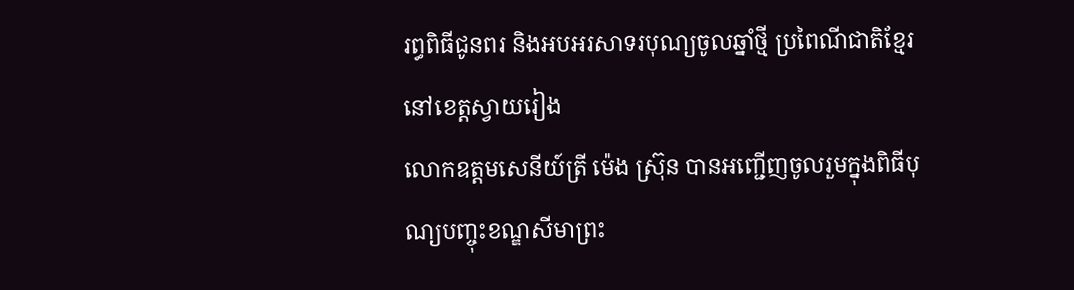រព្ធពិធីជូនពរ និងអបអរសាទរបុណ្យចូលឆ្នាំថ្មី ប្រពៃណីជាតិខ្មែរ នៅខេត្តស្វាយរៀង
លោកឧត្តមសេនីយ៍ត្រី ម៉េង ស្រ៊ុន បានអញ្ជើញចូលរួមក្នុងពិធីបុណ្យបញ្ចុះខណ្ឌសីមាព្រះ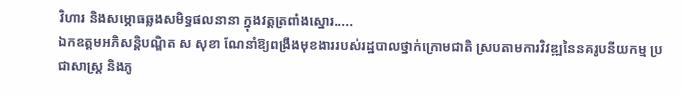វិហារ និងសម្ភោធឆ្លងសមិទ្ធផលនានា ក្នុងវត្តត្រពាំងស្នោរ.....
ឯកឧត្តមអភិសន្តិបណ្ឌិត ស សុខា ណែនាំឱ្យពង្រឹងមុខងាររបស់រដ្ឋបាលថ្នាក់ក្រោមជាតិ ស្របតាមការវិវឌ្ឍនៃនគរូបនីយកម្ម ប្រជាសាស្ត្រ និងភូ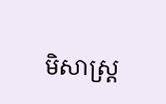មិសាស្ត្រ